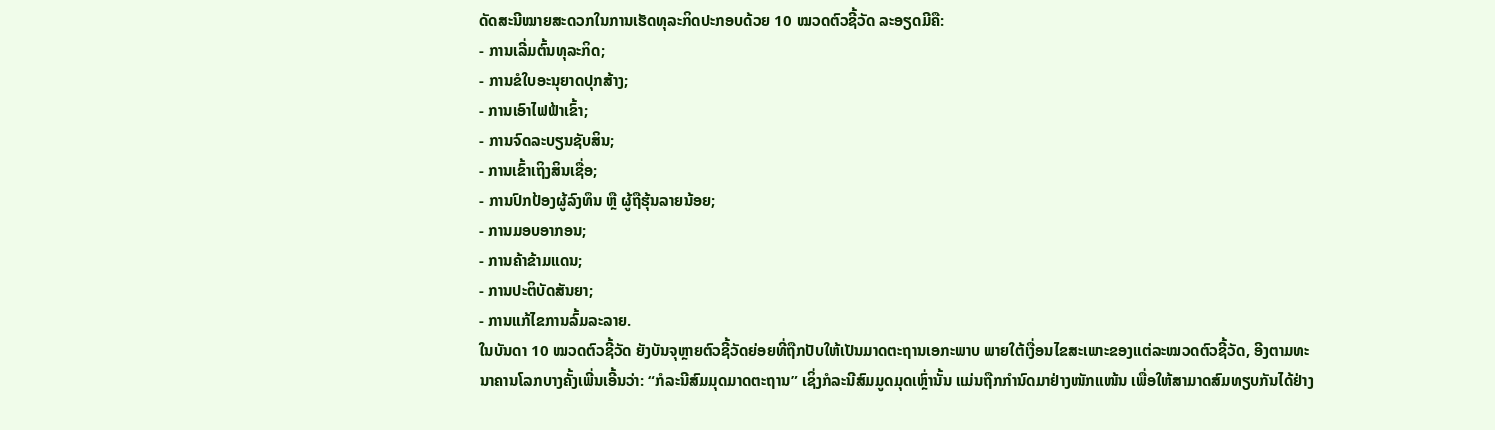ດັດສະນີໝາຍສະດວກໃນການເຮັດທຸລະກິດປະກອບດ້ວຍ 10 ໝວດຕົວຊີ້ວັດ ລະອຽດມີຄື:
- ການເລີ່ມຕົ້ນທຸລະກິດ;
- ການຂໍໃບອະນຸຍາດປຸກສ້າງ;
- ການເອົາໄຟຟ້າເຂົ້າ;
- ການຈົດລະບຽນຊັບສິນ;
- ການເຂົ້າເຖິງສິນເຊື່ອ;
- ການປົກປ້ອງຜູ້ລົງທຶນ ຫຼື ຜູ້ຖືຮຸ້ນລາຍນ້ອຍ;
- ການມອບອາກອນ;
- ການຄ້າຂ້າມແດນ;
- ການປະຕິບັດສັນຍາ;
- ການແກ້ໄຂການລົ້ມລະລາຍ.
ໃນບັນດາ 10 ໝວດຕົວຊີ້ວັດ ຍັງບັນຈຸຫຼາຍຕົວຊີ້ວັດຍ່ອຍທີ່ຖືກປັບໃຫ້ເປັນມາດຕະຖານເອກະພາບ ພາຍໃຕ້ເງື່ອນໄຂສະເພາະຂອງແຕ່ລະໝວດຕົວຊີ້ວັດ, ອີງຕາມທະນາຄານໂລກບາງຄັ້ງເພີ່ນເອີ້ນວ່າ: “ກໍລະນີສົມມຸດມາດຕະຖານ” ເຊິ່ງກໍລະນີສົມມູດມຸດເຫຼົ່ານັ້ນ ແມ່ນຖືກກໍານົດມາຢ່າງໜັກແໜ້ນ ເພື່ອໃຫ້ສາມາດສົມທຽບກັນໄດ້ຢ່າງ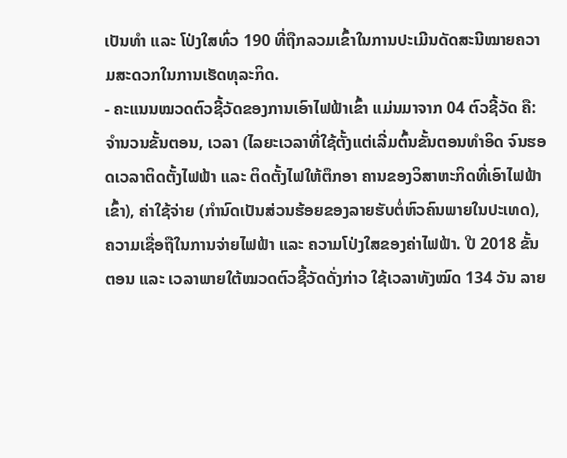ເປັນທໍາ ແລະ ໂປ່ງໃສທົ່ວ 190 ທີ່ຖືກລວມເຂົ້າໃນການປະເມີນດັດສະນີໝາຍຄວາມສະດວກໃນການເຮັດທຸລະກິດ.
- ຄະແນນໝວດຕົວຊີ້ວັດຂອງການເອົາໄຟຟ້າເຂົ້າ ແມ່ນມາຈາກ 04 ຕົວຊີ້ວັດ ຄື: ຈໍານວນຂັ້ນຕອນ, ເວລາ (ໄລຍະເວລາທີ່ໃຊ້ຕັ້ງແຕ່ເລີ່ມຕົ້ນຂັ້ນຕອນທໍາອິດ ຈົນຮອດເວລາຕິດຕັ້ງໄຟຟ້າ ແລະ ຕິດຕັ້ງໄຟໃຫ້ຕຶກອາ ຄານຂອງວິສາຫະກິດທີ່ເອົາໄຟຟ້າເຂົ້າ), ຄ່າໃຊ້ຈ່າຍ (ກໍານົດເປັນສ່ວນຮ້ອຍຂອງລາຍຮັບຕໍ່ຫົວຄົນພາຍໃນປະເທດ), ຄວາມເຊື່ອຖືໃນການຈ່າຍໄຟຟ້າ ແລະ ຄວາມໂປ່ງໃສຂອງຄ່າໄຟຟ້າ. ປີ 2018 ຂັ້ນຕອນ ແລະ ເວລາພາຍໃຕ້ໝວດຕົວຊີ້ວັດດັ່ງກ່າວ ໃຊ້ເວລາທັງໝົດ 134 ວັນ ລາຍ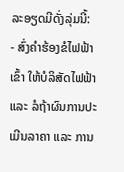ລະອຽດມີດັ່ງລຸ່ມນີ້:
- ສົ່ງຄໍາຮ້ອງຂໍໄຟຟ້າເຂົ້າ ໃຫ້ບໍລິສັດໄຟຟ້າ ແລະ ລໍຖ້າຜົນການປະເມີນລາຄາ ແລະ ການ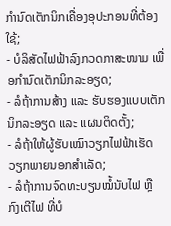ກໍານົດເຕັກນິກເຄື່ອງອຸປະກອນທີ່ຕ້ອງໃຊ້;
- ບໍລິສັດໄຟຟ້າລົງກວດກາສະໜາມ ເພື່ອກໍານົດເຕັກນິກລະອຽດ;
- ລໍຖ້າການສ້າງ ແລະ ຮັບຮອງແບບເຕັກນິກລະອຽດ ແລະ ແຜນຕິດຕັ້ງ;
- ລໍຖ້າໃຫ້ຜູ້ຮັບເໝົາວຽກໄຟຟ້າເຮັດວຽກພາຍນອກສໍາເລັດ;
- ລໍຖ້າການຈົດທະບຽນໝໍ້ນັບໄຟ ຫຼື ກົງເຕີໄຟ ທີ່ບໍ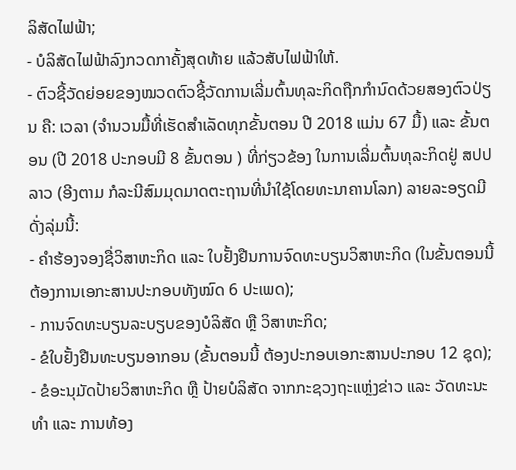ລິສັດໄຟຟ້າ;
- ບໍລິສັດໄຟຟ້າລົງກວດກາຄັ້ງສຸດທ້າຍ ແລ້ວສັບໄຟຟ້າໃຫ້.
- ຕົວຊີ້ວັດຍ່ອຍຂອງໝວດຕົວຊີ້ວັດການເລີ່ມຕົ້ນທຸລະກິດຖືກກໍານົດດ້ວຍສອງຕົວປ່ຽນ ຄື: ເວລາ (ຈໍານວນມື້ທີ່ເຮັດສໍາເລັດທຸກຂັ້ນຕອນ ປີ 2018 ແມ່ນ 67 ມື້) ແລະ ຂັ້ນຕອນ (ປີ 2018 ປະກອບມີ 8 ຂັ້ນຕອນ ) ທີ່ກ່ຽວຂ້ອງ ໃນການເລີ່ມຕົ້ນທຸລະກິດຢູ່ ສປປ ລາວ (ອີງຕາມ ກໍລະນີສົມມຸດມາດຕະຖານທີ່ນໍາໃຊ້ໂດຍທະນາຄານໂລກ) ລາຍລະອຽດມີດັ່ງລຸ່ມນີ້:
- ຄໍາຮ້ອງຈອງຊື່ວິສາຫະກິດ ແລະ ໃບຢັ້ງຢືນການຈົດທະບຽນວິສາຫະກິດ (ໃນຂັ້ນຕອນນີ້ ຕ້ອງການເອກະສານປະກອບທັງໝົດ 6 ປະເພດ);
- ການຈົດທະບຽນລະບຽບຂອງບໍລິສັດ ຫຼື ວິສາຫະກິດ;
- ຂໍໃບຢັ້ງຢືນທະບຽນອາກອນ (ຂັ້ນຕອນນີ້ ຕ້ອງປະກອບເອກະສານປະກອບ 12 ຊຸດ);
- ຂໍອະນຸມັດປ້າຍວິສາຫະກິດ ຫຼື ປ້າຍບໍລິສັດ ຈາກກະຊວງຖະແຫຼ່ງຂ່າວ ແລະ ວັດທະນະທໍາ ແລະ ການທ້ອງ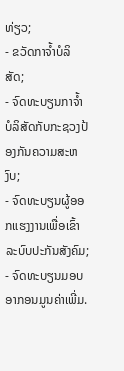ທ່ຽວ;
- ຂວັດກາຈໍ້າບໍລິສັດ;
- ຈົດທະບຽນກາຈໍ້າບໍລິສັດກັບກະຊວງປ້ອງກັນຄວາມສະຫງົບ;
- ຈົດທະບຽນຜູ້ອອກແຮງງານເພື່ອເຂົ້າລະບົບປະກັນສັງຄົມ;
- ຈົດທະບຽນມອບ ອາກອນມູນຄ່າເພີ່ມ.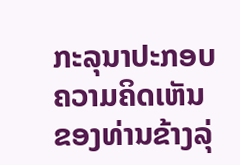ກະລຸນາປະກອບຄວາມຄິດເຫັນຂອງທ່ານຂ້າງລຸ່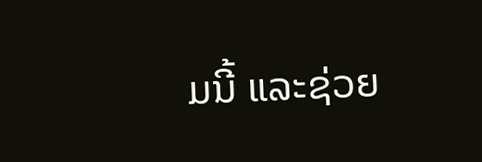ມນີ້ ແລະຊ່ວຍ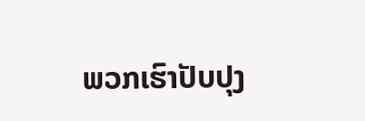ພວກເຮົາປັບປຸງ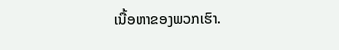ເນື້ອຫາຂອງພວກເຮົາ.